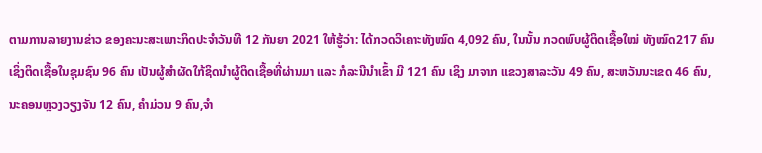ຕາມການລາຍງານຂ່າວ ຂອງຄະນະສະເພາະກິດປະຈຳວັນທີ 12 ກັນຍາ 2021 ໃຫ້ຮູ້ວ່າ: ໄດ້ກວດວິເຄາະທັງໝົດ 4,092 ຄົນ, ໃນນັ້ນ ກວດພົບຜູ້ຕິດເຊື້ອໃໝ່ ທັງໝົດ217 ຄົນເຊິ່ງຕິດເຊື້ອໃນຊຸມຊົນ 96 ຄົນ ເປັນຜູ້ສຳຜັດໃກ້ຊິດນຳຜູ້ຕິດເຊື້ອທີ່ຜ່ານມາ ແລະ ກໍລະນີນໍາເຂົ້າ ມີ 121 ຄົນ ເຊິງ ມາຈາກ ແຂວງສາລະວັນ 49 ຄົນ, ສະຫວັນນະເຂດ 46 ຄົນ, ນະຄອນຫຼວງວຽງຈັນ 12 ຄົນ, ຄໍາມ່ວນ 9 ຄົນ,ຈໍາ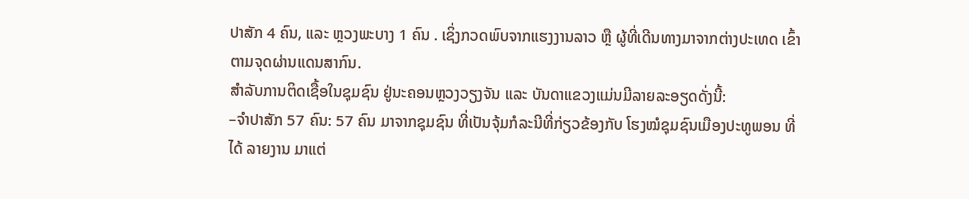ປາສັກ 4 ຄົນ, ແລະ ຫຼວງພະບາງ 1 ຄົນ . ເຊິ່ງກວດພົບຈາກແຮງງານລາວ ຫຼື ຜູ້ທີ່ເດີນທາງມາຈາກຕ່າງປະເທດ ເຂົ້າຕາມຈຸດຜ່ານແດນສາກົນ.
ສໍາລັບການຕິດເຊື້ອໃນຊຸມຊົນ ຢູ່ນະຄອນຫຼວງວຽງຈັນ ແລະ ບັນດາແຂວງແມ່ນມີລາຍລະອຽດດັ່ງນີ້:
–ຈຳປາສັກ 57 ຄົນ: 57 ຄົນ ມາຈາກຊຸມຊົນ ທີ່ເປັນຈຸ້ມກໍລະນີທີ່ກ່ຽວຂ້ອງກັບ ໂຮງໝໍຊຸມຊົນເມືອງປະທູພອນ ທີ່ ໄດ້ ລາຍງານ ມາແຕ່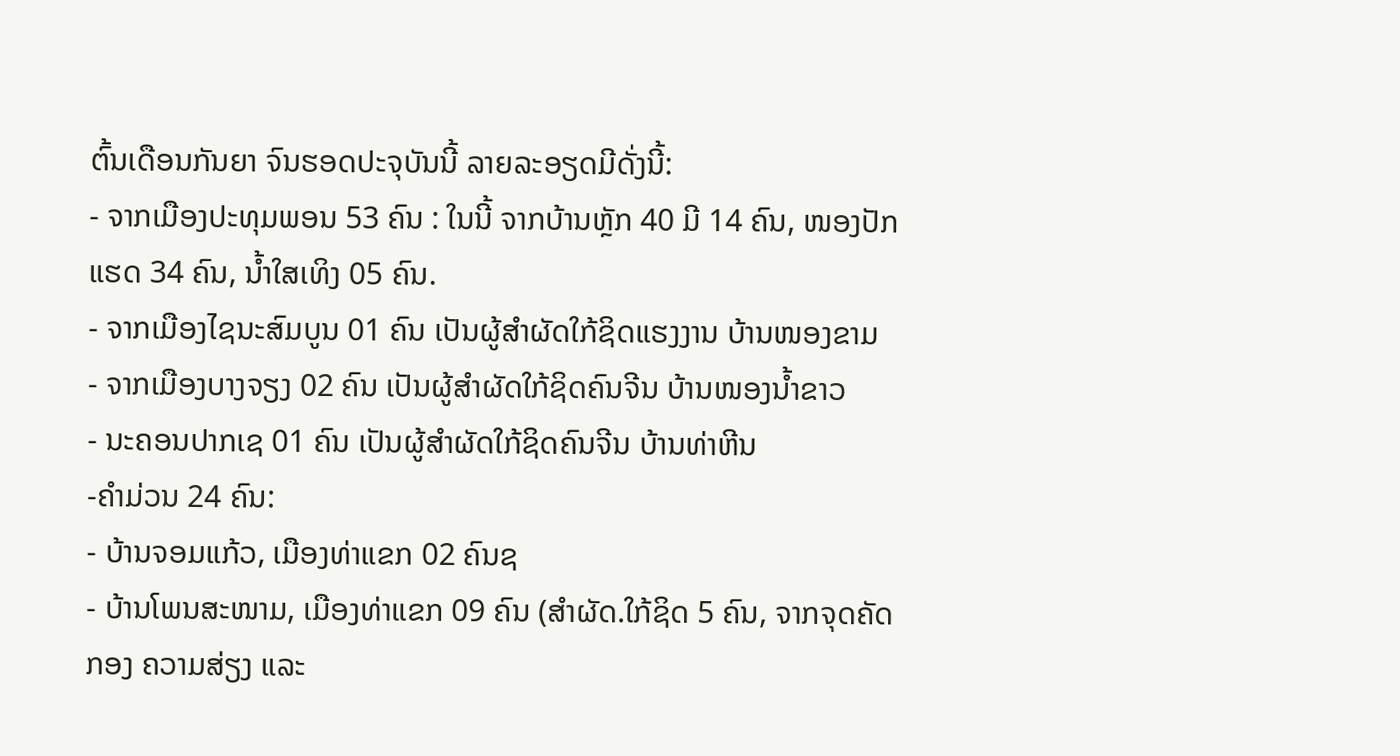ຕົ້ນເດືອນກັນຍາ ຈົນຮອດປະຈຸບັນນີ້ ລາຍລະອຽດມີດັ່ງນີ້:
- ຈາກເມືອງປະທຸມພອນ 53 ຄົນ : ໃນນີ້ ຈາກບ້ານຫຼັກ 40 ມີ 14 ຄົນ, ໜອງປັກແຮດ 34 ຄົນ, ນໍ້າໃສເທິງ 05 ຄົນ.
- ຈາກເມືອງໄຊນະສົມບູນ 01 ຄົນ ເປັນຜູ້ສໍາຜັດໃກ້ຊິດແຮງງານ ບ້ານໜອງຂາມ
- ຈາກເມືອງບາງຈຽງ 02 ຄົນ ເປັນຜູ້ສໍາຜັດໃກ້ຊິດຄົນຈີນ ບ້ານໜອງນໍ້າຂາວ
- ນະຄອນປາກເຊ 01 ຄົນ ເປັນຜູ້ສໍາຜັດໃກ້ຊິດຄົນຈີນ ບ້ານທ່າຫີນ
-ຄຳມ່ວນ 24 ຄົນ:
- ບ້ານຈອມແກ້ວ, ເມືອງທ່າແຂກ 02 ຄົນຊ
- ບ້ານໂພນສະໜາມ, ເມືອງທ່າແຂກ 09 ຄົນ (ສຳຜັດ.ໃກ້ຊິດ 5 ຄົນ, ຈາກຈຸດຄັດກອງ ຄວາມສ່ຽງ ແລະ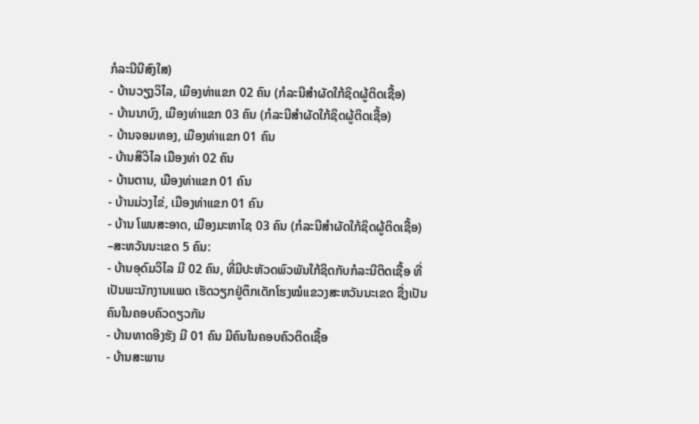ກໍລະນີນີສົງໃສ)
- ບ້ານວຽງວິໄລ, ເມືອງທ່າແຂກ 02 ຄົນ (ກໍລະນີສຳຜັດໃກ້ຊິດຜູ້ຕິດເຊື້ອ)
- ບ້ານນາບົງ, ເມືອງທ່າແຂກ 03 ຄົນ (ກໍລະນີສຳຜັດໃກ້ຊິດຜູ້ຕິດເຊື້ອ)
- ບ້ານຈອມທອງ, ເມືອງທ່າແຂກ 01 ຄົນ
- ບ້ານສິວິໄລ ເມືອງທ່າ 02 ຄົນ
- ບ້ານຕານ, ເມືອງທ່າແຂກ 01 ຄົນ
- ບ້ານມ່ວງໄຂ່, ເມືອງທ່າແຂກ 01 ຄົນ
- ບ້ານ ໂພນສະອາດ, ເມືອງມະຫາໄຊ 03 ຄົນ (ກໍລະນີສຳຜັດໃກ້ຊິດຜູ້ຕິດເຊື້ອ)
–ສະຫວັນນະເຂດ 5 ຄົນ:
- ບ້ານອຸດົມວິໄລ ມີ 02 ຄົນ, ທີ່ມີປະຫັວດພົວພັນໃກ້ຊິດກັບກໍລະນີຕິດເຊື້ອ ທີ່ເປັນພະນັກງານແພດ ເຮັດວຽກຢູ່ຕຶກເດັກໂຮງໝໍແຂວງສະຫວັນນະເຂດ ຊື່ງເປັນຄົນໃນຄອບຄົວດຽວກັນ
- ບ້ານທາດອີງຮັງ ມີ 01 ຄົນ ມີຄົນໃນຄອບຄົວຕິດເຊື້ອ
- ບ້ານສະພານ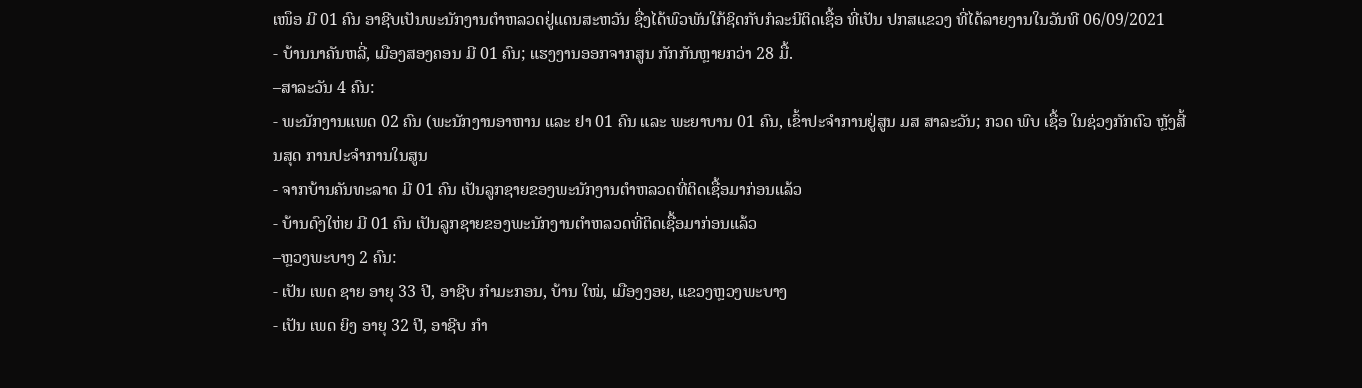ເໜຶອ ມີ 01 ຄົນ ອາຊີບເປັນພະນັກງານຕໍາຫລວດຢູ່ແດນສະຫວັນ ຊື່ງໄດ້ພົວພັນໃກ້ຊິດກັບກໍລະນີຕິດເຊື້ອ ທີ່ເປັນ ປກສແຂວງ ທີ່ໄດ້ລາຍງານໃນວັນທີ 06/09/2021
- ບ້ານນາຄັນຫລີ່, ເມືອງສອງຄອນ ມີ 01 ຄົນ; ແຮງງານອອກຈາກສູນ ກັກກັນຫຼາຍກວ່າ 28 ມື້.
–ສາລະວັນ 4 ຄົນ:
- ພະນັກງານແພດ 02 ຄົນ (ພະນັກງານອາຫານ ແລະ ຢາ 01 ຄົນ ແລະ ພະຍາບານ 01 ຄົນ, ເຂົ້າປະຈໍາການຢູ່ສູນ ມສ ສາລະວັນ; ກວດ ພົບ ເຊື້ອ ໃນຊ່ວງກັກຕົວ ຫຼັງສີ້ນສຸດ ການປະຈຳການໃນສູນ
- ຈາກບ້ານຄັນທະລາດ ມີ 01 ຄົນ ເປັນລູກຊາຍຂອງພະນັກງານຕໍາຫລວດທີ່ຕິດເຊື້ອມາກ່ອນແລ້ວ
- ບ້ານດົງໃຫ່ຍ ມີ 01 ຄົນ ເປັນລູກຊາຍຂອງພະນັກງານຕໍາຫລວດທີ່ຕິດເຊື້ອມາກ່ອນແລ້ວ
–ຫຼວງພະບາງ 2 ຄົນ:
- ເປັນ ເພດ ຊາຍ ອາຍຸ 33 ປີ, ອາຊີບ ກຳມະກອນ, ບ້ານ ໃໝ່, ເມືອງງອຍ, ແຂວງຫຼວງພະບາງ
- ເປັນ ເພດ ຍິງ ອາຍຸ 32 ປີ, ອາຊີບ ກຳ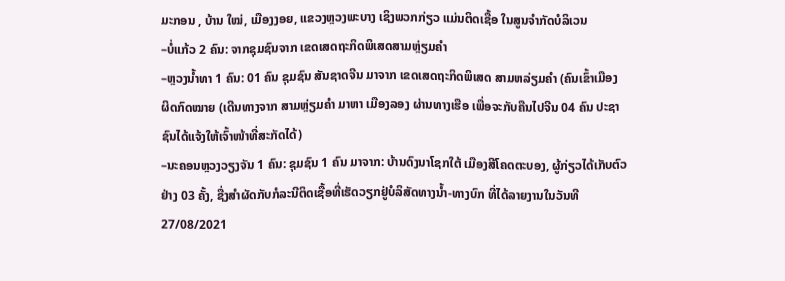ມະກອນ , ບ້ານ ໃໝ່, ເມືອງງອຍ, ແຂວງຫຼວງພະບາງ ເຊິງພວກກ່ຽວ ແມ່ນຕິດເຊື້ອ ໃນສູນຈຳກັດບໍລິເວນ
–ບໍ່ແກ້ວ 2 ຄົນ: ຈາກຊຸມຊົນຈາກ ເຂດເສດຖະກິດພິເສດສາມຫຼ່ຽມຄໍາ
–ຫຼວງນໍ້າທາ 1 ຄົນ: 01 ຄົນ ຊຸມຊົນ ສັນຊາດຈີນ ມາຈາກ ເຂດເສດຖະກິດພິເສດ ສາມຫລ່ຽມຄໍາ (ຄົນເຂົ້າເມືອງ ຜິດກົດໝາຍ (ເດີນທາງຈາກ ສາມຫຼ່ຽມຄຳ ມາຫາ ເມືອງລອງ ຜ່ານທາງເຮືອ ເພື່ອຈະກັບຄືນໄປຈີນ 04 ຄົນ ປະຊາຊົນໄດ້ແຈ້ງໃຫ້ເຈົ້າໜ້າທີ່ສະກັດໄດ້)
–ນະຄອນຫຼວງວຽງຈັນ 1 ຄົນ: ຊຸມຊົນ 1 ຄົນ ມາຈາກ: ບ້ານດົງນາໂຊກໃຕ້ ເມືອງສີໂຄດຕະບອງ, ຜູ້ກ່ຽວໄດ້ເກັບຕົວຢ່າງ 03 ຄັ້ງ, ຊື່ງສໍາຜັດກັບກໍລະນີຕິດເຊື້ອທີ່ເຮັດວຽກຢູ່ບໍລິສັດທາງນໍ້າ-ທາງບົກ ທີ່ໄດ້ລາຍງານໃນວັນທີ 27/08/2021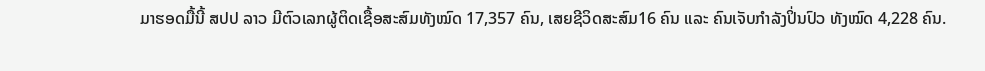ມາຮອດມື້ນີ້ ສປປ ລາວ ມີຕົວເລກຜູ້ຕິດເຊື້ອສະສົມທັງໝົດ 17,357 ຄົນ, ເສຍຊີວິດສະສົມ16 ຄົນ ແລະ ຄົນເຈັບກໍາລັງປິ່ນປົວ ທັງໝົດ 4,228 ຄົນ.